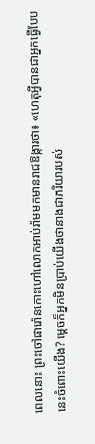ពេលនោះ ព្រះចៅផារ៉ោនកោះហៅលោកអាប់រ៉ាមមកមានរាជឱង្ការថា៖ «ហេតុអ្វីបានជាអ្នកធ្វើបែបនេះចំពោះយើង? ម្ដេចក៏អ្នកមិនប្រាប់យើងថានាងជាភរិយារបស់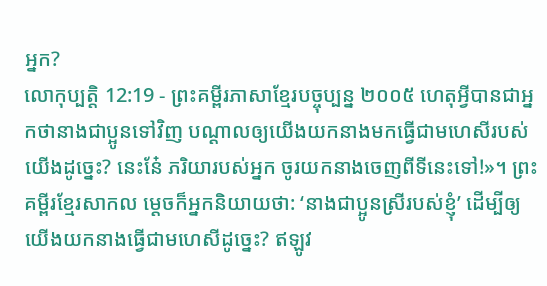អ្នក?
លោកុប្បត្តិ 12:19 - ព្រះគម្ពីរភាសាខ្មែរបច្ចុប្បន្ន ២០០៥ ហេតុអ្វីបានជាអ្នកថានាងជាប្អូនទៅវិញ បណ្ដាលឲ្យយើងយកនាងមកធ្វើជាមហេសីរបស់យើងដូច្នេះ? នេះនែ៎ ភរិយារបស់អ្នក ចូរយកនាងចេញពីទីនេះទៅ!»។ ព្រះគម្ពីរខ្មែរសាកល ម្ដេចក៏អ្នកនិយាយថា: ‘នាងជាប្អូនស្រីរបស់ខ្ញុំ’ ដើម្បីឲ្យយើងយកនាងធ្វើជាមហេសីដូច្នេះ? ឥឡូវ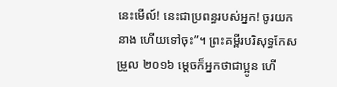នេះមើល៍! នេះជាប្រពន្ធរបស់អ្នក! ចូរយកនាង ហើយទៅចុះ”។ ព្រះគម្ពីរបរិសុទ្ធកែសម្រួល ២០១៦ ម្តេចក៏អ្នកថាជាប្អូន ហើ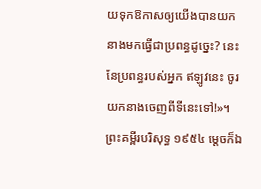យទុកឱកាសឲ្យយើងបានយកនាងមកធ្វើជាប្រពន្ធដូច្នេះ? នេះនែប្រពន្ធរបស់អ្នក ឥឡូវនេះ ចូរយកនាងចេញពីទីនេះទៅ!»។ ព្រះគម្ពីរបរិសុទ្ធ ១៩៥៤ ម្តេចក៏ឯ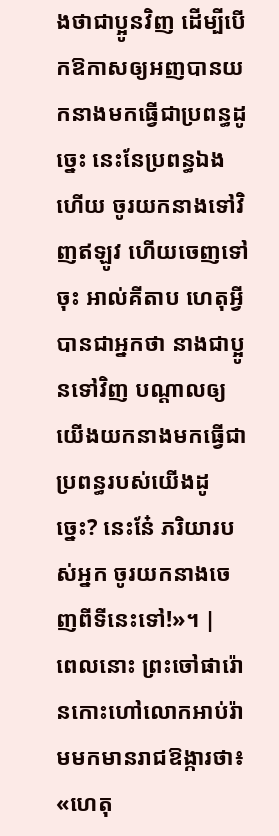ងថាជាប្អូនវិញ ដើម្បីបើកឱកាសឲ្យអញបានយកនាងមកធ្វើជាប្រពន្ធដូច្នេះ នេះនែប្រពន្ធឯងហើយ ចូរយកនាងទៅវិញឥឡូវ ហើយចេញទៅចុះ អាល់គីតាប ហេតុអ្វីបានជាអ្នកថា នាងជាប្អូនទៅវិញ បណ្តាលឲ្យយើងយកនាងមកធ្វើជាប្រពន្ធរបស់យើងដូច្នេះ? នេះនែ៎ ភរិយារបស់អ្នក ចូរយកនាងចេញពីទីនេះទៅ!»។ |
ពេលនោះ ព្រះចៅផារ៉ោនកោះហៅលោកអាប់រ៉ាមមកមានរាជឱង្ការថា៖ «ហេតុ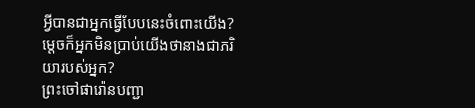អ្វីបានជាអ្នកធ្វើបែបនេះចំពោះយើង? ម្ដេចក៏អ្នកមិនប្រាប់យើងថានាងជាភរិយារបស់អ្នក?
ព្រះចៅផារ៉ោនបញ្ជា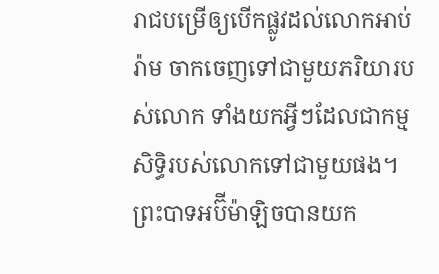រាជបម្រើឲ្យបើកផ្លូវដល់លោកអាប់រ៉ាម ចាកចេញទៅជាមួយភរិយារបស់លោក ទាំងយកអ្វីៗដែលជាកម្មសិទ្ធិរបស់លោកទៅជាមួយផង។
ព្រះបាទអប៊ីម៉ាឡិចបានយក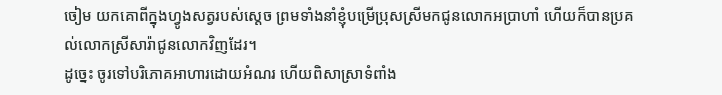ចៀម យកគោពីក្នុងហ្វូងសត្វរបស់ស្ដេច ព្រមទាំងនាំខ្ញុំបម្រើប្រុសស្រីមកជូនលោកអប្រាហាំ ហើយក៏បានប្រគល់លោកស្រីសារ៉ាជូនលោកវិញដែរ។
ដូច្នេះ ចូរទៅបរិភោគអាហារដោយអំណរ ហើយពិសាស្រាទំពាំង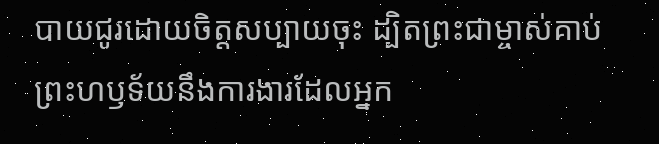បាយជូរដោយចិត្តសប្បាយចុះ ដ្បិតព្រះជាម្ចាស់គាប់ព្រះហឫទ័យនឹងការងារដែលអ្នក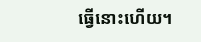ធ្វើនោះហើយ។